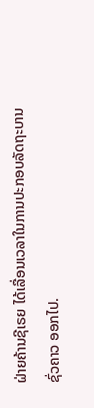ຝ່າຍຄ້ານຊີເຣຍ ໄດ້ເລື່ອນເວລາໃນການປະກອບລັດຖະບານ
ຊົ່ວຄາວ ອອກໄປ.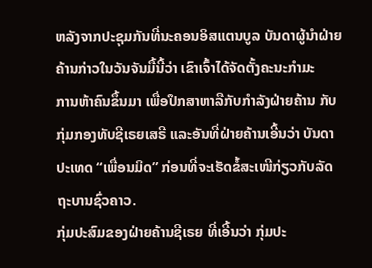ຫລັງຈາກປະຊຸມກັນທີ່ນະຄອນອິສແຕນບູລ ບັນດາຜູ້ນໍາຝ່າຍ
ຄ້ານກ່າວໃນວັນຈັນມື້ນີ້ວ່າ ເຂົາເຈົ້າໄດ້ຈັດຕັ້ງຄະນະກໍາມະ
ການຫ້າຄົນຂຶ້ນມາ ເພື່ອປຶກສາຫາລືກັບກໍາລັງຝ່າຍຄ້ານ ກັບ
ກຸ່ມກອງທັບຊີເຣຍເສຣີ ແລະອັນທີ່ຝ່າຍຄ້ານເອີ້ນວ່າ ບັນດາ
ປະເທດ “ເພື່ອນມິດ” ກ່ອນທີ່ຈະເຮັດຂໍ້ສະເໜີກ່ຽວກັບລັດ
ຖະບານຊົ່ວຄາວ.
ກຸ່ມປະສົມຂອງຝ່າຍຄ້ານຊີເຣຍ ທີ່ເອີ້ນວ່າ ກຸ່ມປະ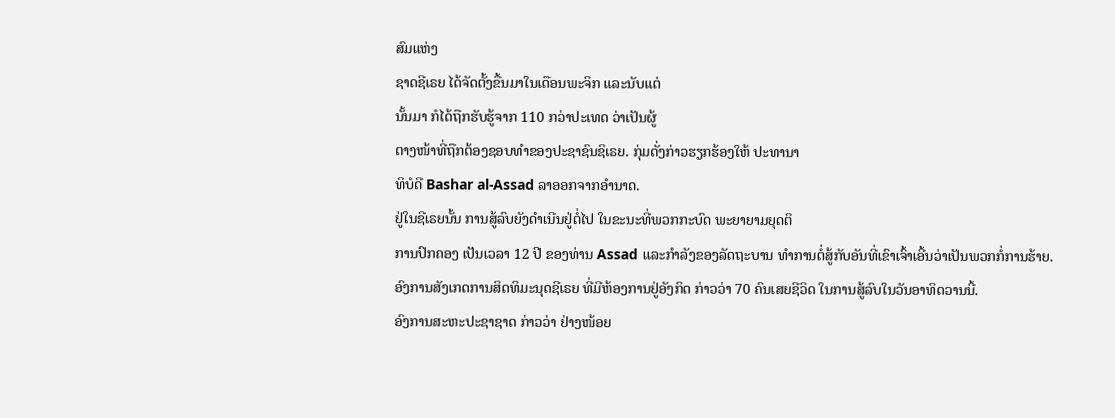ສົມແຫ່ງ
ຊາດຊີເຣຍ ໄດ້ຈັດຕັ້ງຂື້ນມາໃນເດືອນພະຈິກ ແລະນັບແຕ່
ນັ້ນມາ ກໍໄດ້ຖືກຮັບຮູ້ຈາກ 110 ກວ່າປະເທດ ວ່າເປັນຜູ້
ຕາງໜ້າທີ່ຖືກຕ້ອງຊອບທໍາຂອງປະຊາຊົນຊິເຣຍ. ກຸ່ມດັ່ງກ່າວຮຽກຮ້ອງໃຫ້ ປະທານາ
ທິບໍດີ Bashar al-Assad ລາອອກຈາກອໍານາດ.
ຢູ່ໃນຊີເຣຍນັ້ນ ການສູ້ລົບຍັງດໍາເນີນຢູ່ຕໍ່ໄປ ໃນຂະນະທີ່ພວກກະບົດ ພະຍາຍາມຍຸດຕິ
ການປົກຄອງ ເປັນເວລາ 12 ປີ ຂອງທ່ານ Assad ແລະກໍາລັງຂອງລັດຖະບານ ທໍາການຕໍ່ສູ້ກັບອັນທີ່ເຂົາເຈົ້າເອີ້ນວ່າເປັນພວກກໍ່ການຮ້າຍ.
ອົງການສັງເກດການສິດທິມະນຸດຊີເຣຍ ທີ່ມີຫ້ອງການຢູ່ອັງກິດ ກ່າວວ່າ 70 ຄົນເສຍຊີວິດ ໃນການສູ້ລົບໃນວັນອາທິດວານນີ້.
ອົງການສະຫະປະຊາຊາດ ກ່າວວ່າ ຢ່າງໜ້ອຍ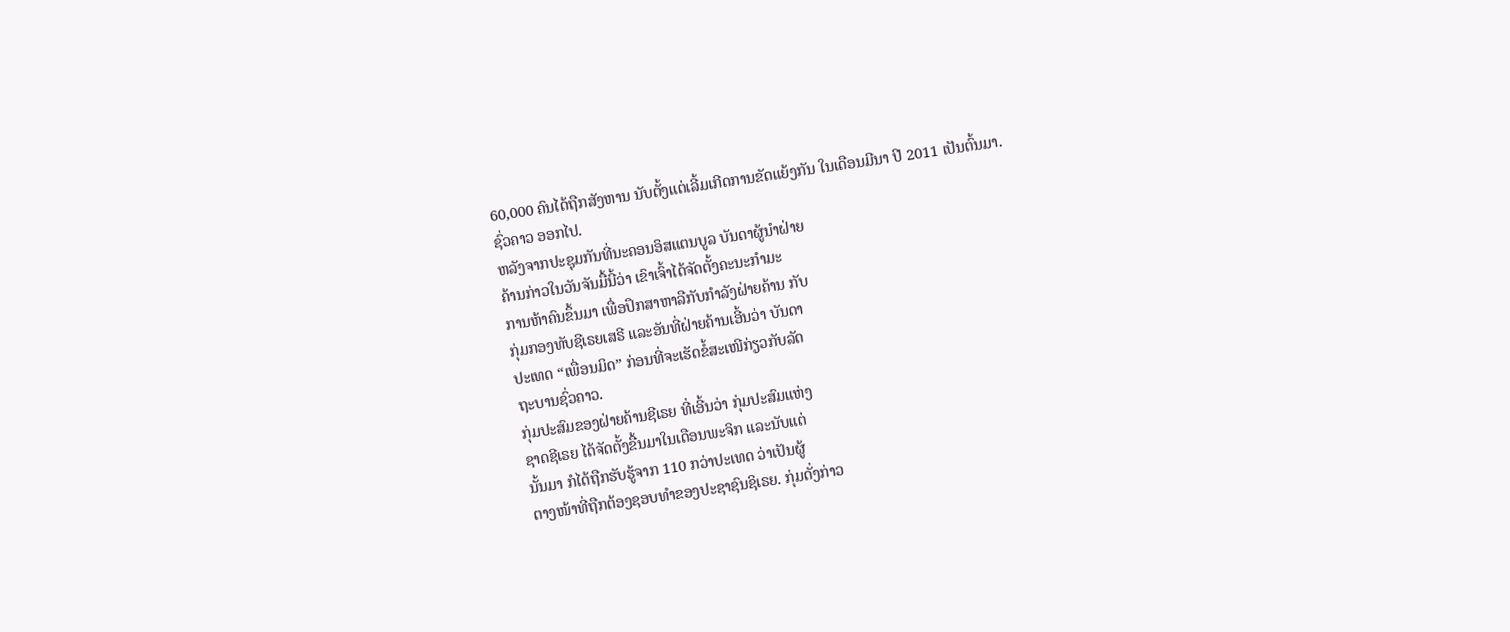60,000 ຄົນໄດ້ຖືກສັງຫານ ນັບຕັ້ງແຕ່ເລີ້ມເກີດການຂັດແຍ້ງກັນ ໃນເດືອນມີນາ ປີ 2011 ເປັນຕົ້ນມາ.
ຊົ່ວຄາວ ອອກໄປ.
ຫລັງຈາກປະຊຸມກັນທີ່ນະຄອນອິສແຕນບູລ ບັນດາຜູ້ນໍາຝ່າຍ
ຄ້ານກ່າວໃນວັນຈັນມື້ນີ້ວ່າ ເຂົາເຈົ້າໄດ້ຈັດຕັ້ງຄະນະກໍາມະ
ການຫ້າຄົນຂຶ້ນມາ ເພື່ອປຶກສາຫາລືກັບກໍາລັງຝ່າຍຄ້ານ ກັບ
ກຸ່ມກອງທັບຊີເຣຍເສຣີ ແລະອັນທີ່ຝ່າຍຄ້ານເອີ້ນວ່າ ບັນດາ
ປະເທດ “ເພື່ອນມິດ” ກ່ອນທີ່ຈະເຮັດຂໍ້ສະເໜີກ່ຽວກັບລັດ
ຖະບານຊົ່ວຄາວ.
ກຸ່ມປະສົມຂອງຝ່າຍຄ້ານຊີເຣຍ ທີ່ເອີ້ນວ່າ ກຸ່ມປະສົມແຫ່ງ
ຊາດຊີເຣຍ ໄດ້ຈັດຕັ້ງຂື້ນມາໃນເດືອນພະຈິກ ແລະນັບແຕ່
ນັ້ນມາ ກໍໄດ້ຖືກຮັບຮູ້ຈາກ 110 ກວ່າປະເທດ ວ່າເປັນຜູ້
ຕາງໜ້າທີ່ຖືກຕ້ອງຊອບທໍາຂອງປະຊາຊົນຊິເຣຍ. ກຸ່ມດັ່ງກ່າວ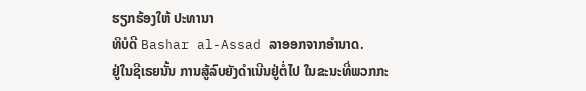ຮຽກຮ້ອງໃຫ້ ປະທານາ
ທິບໍດີ Bashar al-Assad ລາອອກຈາກອໍານາດ.
ຢູ່ໃນຊີເຣຍນັ້ນ ການສູ້ລົບຍັງດໍາເນີນຢູ່ຕໍ່ໄປ ໃນຂະນະທີ່ພວກກະ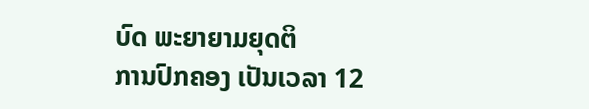ບົດ ພະຍາຍາມຍຸດຕິ
ການປົກຄອງ ເປັນເວລາ 12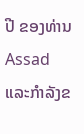ປີ ຂອງທ່ານ Assad ແລະກໍາລັງຂ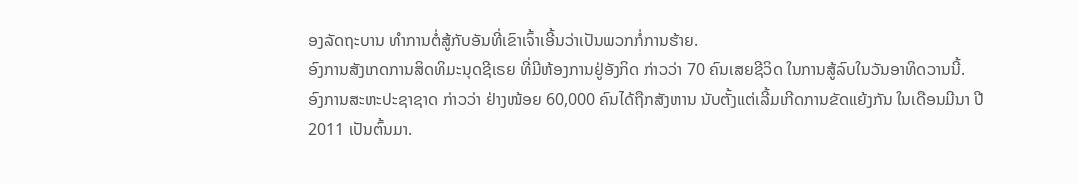ອງລັດຖະບານ ທໍາການຕໍ່ສູ້ກັບອັນທີ່ເຂົາເຈົ້າເອີ້ນວ່າເປັນພວກກໍ່ການຮ້າຍ.
ອົງການສັງເກດການສິດທິມະນຸດຊີເຣຍ ທີ່ມີຫ້ອງການຢູ່ອັງກິດ ກ່າວວ່າ 70 ຄົນເສຍຊີວິດ ໃນການສູ້ລົບໃນວັນອາທິດວານນີ້.
ອົງການສະຫະປະຊາຊາດ ກ່າວວ່າ ຢ່າງໜ້ອຍ 60,000 ຄົນໄດ້ຖືກສັງຫານ ນັບຕັ້ງແຕ່ເລີ້ມເກີດການຂັດແຍ້ງກັນ ໃນເດືອນມີນາ ປີ 2011 ເປັນຕົ້ນມາ.